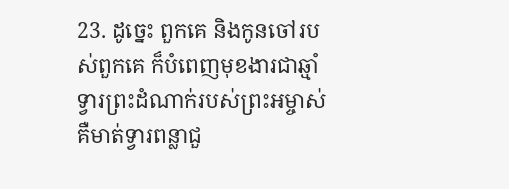23. ដូច្នេះ ពួកគេ និងកូនចៅរបស់ពួកគេ ក៏បំពេញមុខងារជាឆ្មាំទ្វារព្រះដំណាក់របស់ព្រះអម្ចាស់ គឺមាត់ទ្វារពន្លាជួ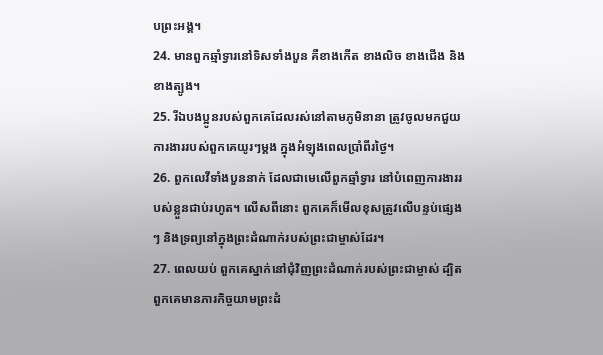បព្រះអង្គ។
24. មានពួកឆ្មាំទ្វារនៅទិសទាំងបួន គឺខាងកើត ខាងលិច ខាងជើង និងខាងត្បូង។
25. រីឯបងប្អូនរបស់ពួកគេដែលរស់នៅតាមភូមិនានា ត្រូវចូលមកជួយការងាររបស់ពួកគេយូរៗម្ដង ក្នុងអំឡុងពេលប្រាំពីរថ្ងៃ។
26. ពួកលេវីទាំងបួននាក់ ដែលជាមេលើពួកឆ្មាំទ្វារ នៅបំពេញការងាររបស់ខ្លួនជាប់រហូត។ លើសពីនោះ ពួកគេក៏មើលខុសត្រូវលើបន្ទប់ផ្សេងៗ និងទ្រព្យនៅក្នុងព្រះដំណាក់របស់ព្រះជាម្ចាស់ដែរ។
27. ពេលយប់ ពួកគេស្នាក់នៅជុំវិញព្រះដំណាក់របស់ព្រះជាម្ចាស់ ដ្បិតពួកគេមានភារកិច្ចយាមព្រះដំ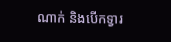ណាក់ និងបើកទ្វារ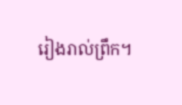រៀងរាល់ព្រឹក។